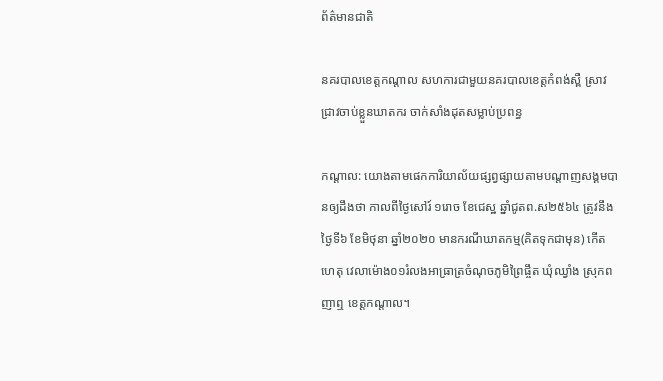ព័ត៌មានជាតិ

នគរបាលខេត្តកណ្តាល សហការជាមួយនគរបាលខេត្តកំពង់ស្ពឺ ស្រាវជ្រាវចាប់ខ្លួនឃាតករ ចាក់សាំងដុតសម្លាប់ប្រពន្ធ

កណ្ដាល: យោងតាមផេកការិយាល័យផ្សព្វផ្សាយតាមបណ្តាញសង្គមបានឲ្យដឹងថា កាលពីថ្ងៃសៅរ៍ ១រោច ខែជេស្ឋ ឆ្នាំជូតព.ស២៥៦៤ ត្រូវនឹងថ្ងៃទី៦ ខែមិថុនា ឆ្នាំ២០២០ មានករណីឃាតកម្ម(គិតទុកជាមុន) កើតហេតុ វេលាម៉ោង០១រំលងអាធ្រាត្រចំណុចភូមិព្រៃផ្ចឹត ឃុំឈ្វាំង ស្រុកពញាឮ ខេត្តកណ្តាល។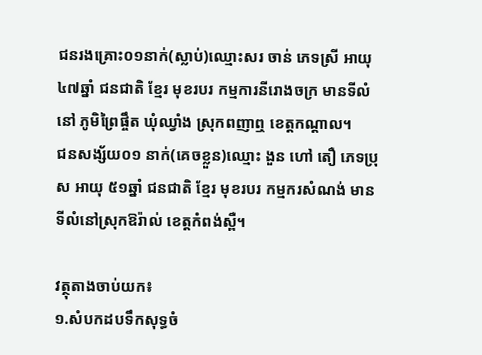ជនរងគ្រោះ០១នាក់(ស្លាប់)ឈ្មោះសរ ចាន់ ភេទស្រី អាយុ ៤៧ឆ្នាំ ជនជាតិ ខ្មែរ មុខរបរ កម្មការនីរោងចក្រ មានទីលំនៅ ភូមិព្រៃផ្ចឹត ឃុំឈ្វាំង ស្រុកពញាឮ ខេត្តកណ្តាល។
ជនសង្ស័យ០១ នាក់(គេចខ្លួន)ឈ្មោះ ងួន ហៅ តឿ ភេទប្រុស អាយុ ៥១ឆ្នាំ ជនជាតិ ខ្មែរ មុខរបរ កម្មករសំណង់ មានទីលំនៅស្រុកឱរ៉ាល់ ខេត្តកំពង់ស្ពឺ។

វត្ថុតាងចាប់យក៖
១.សំបកដបទឹកសុទ្ធចំ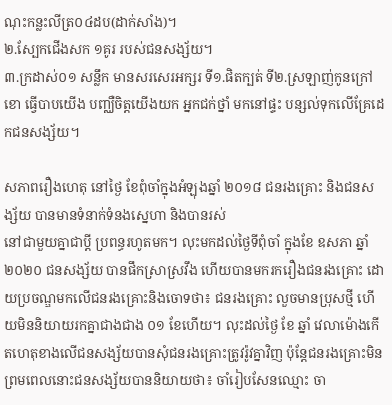ណុះកន្លះលីត្រ០៤ដប(ដាក់សាំង)។
២.ស្បែកជើងសក ១គូរ របស់ជនសង្ស័យ។
៣.ក្រដាស់០១ សន្លឹក មានសរសេរអក្សរ ទី១.ផិតក្បត់ ទី២.ស្រឡាញ់កូនក្រៅខោ ធ្វើបាបយើង បញ្ឈឺចិត្តយើងយក អ្នកជក់ថ្នាំ មកនៅផ្ទះ បន្សល់ទុកលើគ្រែដេកជនសង្ស័យ។

សភាពរឿងហេតុ នៅថ្ងៃ ខែពុំចាំក្នុងអំឡុងឆ្នាំ ២០១៨ ជនរងគ្រោះ និងជនសង្ស័យ បានមានទំនាក់ទំនងស្នេហា និងបានរស់
នៅជាមួយគ្នាជាប្តី ប្រពន្ធរហូតមក។ លុះមកដល់ថ្ងៃទីពុំចាំ ក្នុងខែ ឧសភា ឆ្នាំ ២០២០ ជនសង្ស័យ បានផឹកស្រាស្រវឹង ហើយបានមករករឿងជនរងគ្រោះ ដោយប្រចណ្ឌមកលើជនរងគ្រោះនិងចោទថា៖ ជនរងគ្រោះ លួចមានប្រុសថ្មី ហើយមិននិយាយរកគ្នាជាងជាង ០១ ខែហើយ។ លុះដល់ថ្ងៃ ខែ ឆ្នាំ វេលាម៉ោងកើតហេតុខាងលើជនសង្ស័យបានសុំជនរងគ្រោះត្រូវរ៉ូវគ្នាវិញ ប៉ុន្តែជនរងគ្រោះមិនព្រមពេលនោះជនសង្ស័យបាននិយាយថា៖ ចាំរៀបសែនឈ្មោះ ចា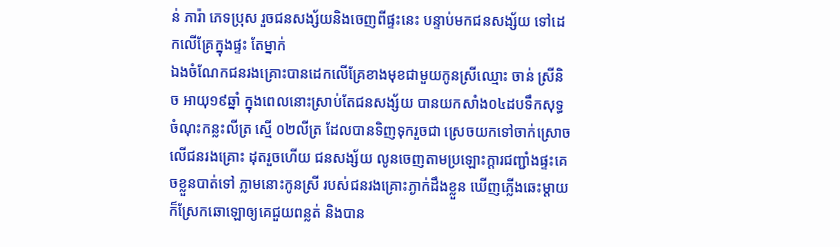ន់ ភារ៉ា ភេទប្រុស រួចជនសង្ស័យនិងចេញពីផ្ទះនេះ បន្ទាប់មកជនសង្ស័យ ទៅដេកលើគ្រែក្នុងផ្ទះ តែម្នាក់
ឯងចំណែកជនរងគ្រោះបានដេកលើគ្រែខាងមុខជាមួយកូនស្រីឈ្មោះ ចាន់ ស្រីនិច អាយុ១៩ឆ្នាំ ក្នុងពេលនោះស្រាប់តែជនសង្ស័យ បានយកសាំង០៤ដបទឹកសុទ្ធ ចំណុះកន្លះលីត្រ ស្មើ ០២លីត្រ ដែលបានទិញទុករួចជា ស្រេចយកទៅចាក់ស្រោច លើជនរងគ្រោះ ដុតរួចហើយ ជនសង្ស័យ លូនចេញតាមប្រឡោះក្តារជញ្ជាំងផ្ទះគេចខ្លួនបាត់ទៅ ភ្លាមនោះកូនស្រី របស់ជនរងគ្រោះភ្ងាក់ដឹងខ្លួន ឃើញភ្លើងឆេះម្តាយ ក៏ស្រែកឆោឡោឲ្យគេជួយពន្លត់ និងបាន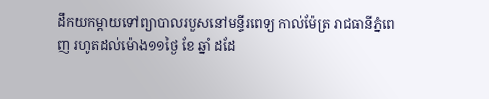ដឹកយកម្តាយទៅព្យាបាលរបួសនៅមន្ទីរពេទ្យ កាល់ម៉ែត្រ រាជធានីភ្នំពេញ រហូតដល់ម៉ោង១១ថ្ងៃ ខែ ឆ្នាំ ដដែ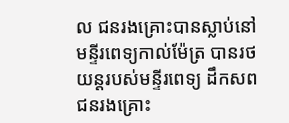ល ជនរងគ្រោះបានស្លាប់នៅមន្ទីរពេទ្យកាល់ម៉ែត្រ បានរថយន្តរបស់មន្ទីរពេទ្យ ដឹកសពជនរងគ្រោះ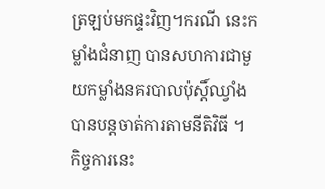ត្រឡប់មកផ្ទះវិញ។ករណី នេះកម្លាំងជំនាញ បានសហការជាមួយកម្លាំងនគរបាលប៉ុស្តិ៍ឈ្វាំង បានបន្តចាត់ការតាមនីតិវិធី ។ កិច្ចការនេះ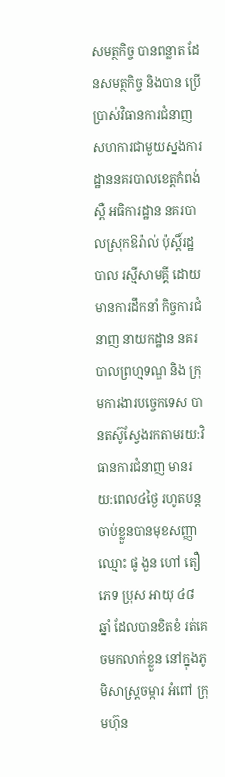សមត្ថកិច្ច បានពន្លាត ដែនសមត្ថកិច្ច និងបាន ប្រើប្រាស់វិធានការជំនាញ សហការជាមួយស្នងការដ្ឋាននគរបាលខេត្តកំពង់ស្ពឺ អធិការដ្ឋាន នគរបាលស្រុកឱរ៉ាល់ ប៉ុស្តិ៍រដ្ឋបាល រស្មីសាមគ្គី ដោយមានការដឹកនាំ កិច្ចការជំនាញ នាយកដ្ឋាន នគរបាលព្រហ្មទណ្ឌ និង ក្រុមការងារបច្ចេកទេស បានតស៊ូស្វែងរកតាមរយ:វិធានការជំនាញ មានរយ:ពេល៤ថ្ងៃ រហូតបន្ត ចាប់ខ្លួនបានមុខសញ្ញា ឈ្មោះ ផូ ងួន ហៅ តឿ
ភេទ ប្រុស អាយុ ៤៨ ឆ្នាំ ដែលបានខិតខំ រត់គេចមកលាក់ខ្លួន នៅក្នុងភូមិសាស្ត្រចម្ការ អំពៅ ក្រុមហ៊ុន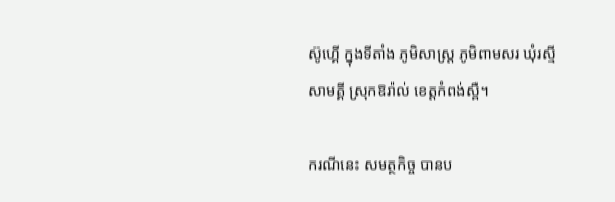ស៊ូហ្គើ ក្នុងទីតាំង ភូមិសាស្ត្រ ភូមិពាមសរ ឃុំរស្មីសាមគ្គី ស្រុកឱរ៉ាល់ ខេត្តកំពង់ស្ពឺ។

ករណីនេះ សមត្ថកិច្ច បានប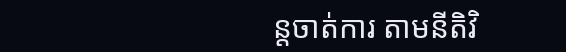ន្តចាត់ការ តាមនីតិវិ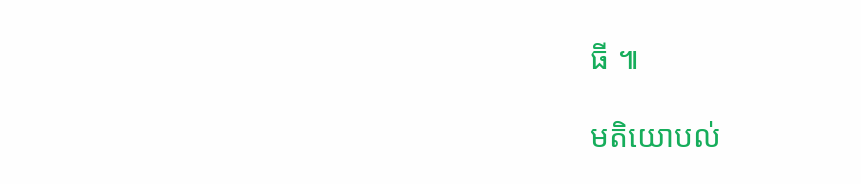ធី ៕

មតិយោបល់